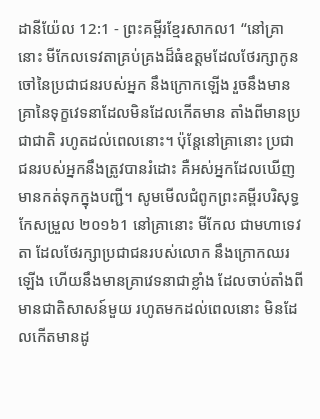ដានីយ៉ែល 12:1 - ព្រះគម្ពីរខ្មែរសាកល1 “នៅគ្រានោះ មីកែលទេវតាគ្រប់គ្រងដ៏ធំឧត្ដមដែលថែរក្សាកូនចៅនៃប្រជាជនរបស់អ្នក នឹងក្រោកឡើង រួចនឹងមានគ្រានៃទុក្ខវេទនាដែលមិនដែលកើតមាន តាំងពីមានប្រជាជាតិ រហូតដល់ពេលនោះ។ ប៉ុន្តែនៅគ្រានោះ ប្រជាជនរបស់អ្នកនឹងត្រូវបានរំដោះ គឺអស់អ្នកដែលឃើញមានកត់ទុកក្នុងបញ្ជី។ សូមមើលជំពូកព្រះគម្ពីរបរិសុទ្ធកែសម្រួល ២០១៦1 នៅគ្រានោះ មីកែល ជាមហាទេវតា ដែលថែរក្សាប្រជាជនរបស់លោក នឹងក្រោកឈរឡើង ហើយនឹងមានគ្រាវេទនាជាខ្លាំង ដែលចាប់តាំងពីមានជាតិសាសន៍មួយ រហូតមកដល់ពេលនោះ មិនដែលកើតមានដូ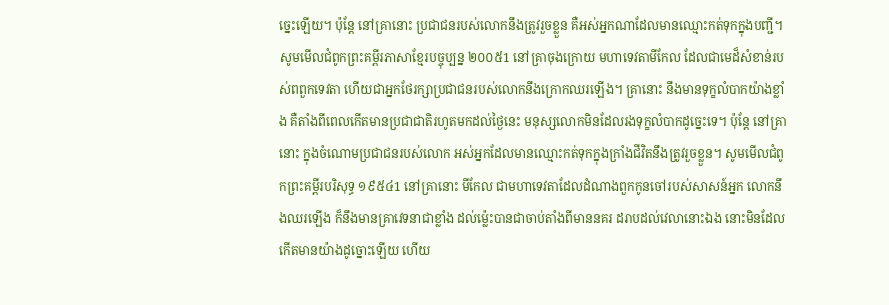ច្នេះឡើយ។ ប៉ុន្ដែ នៅគ្រានោះ ប្រជាជនរបស់លោកនឹងត្រូវរួចខ្លួន គឺអស់អ្នកណាដែលមានឈ្មោះកត់ទុកក្នុងបញ្ជី។ សូមមើលជំពូកព្រះគម្ពីរភាសាខ្មែរបច្ចុប្បន្ន ២០០៥1 នៅគ្រាចុងក្រោយ មហាទេវតាមីកែល ដែលជាមេដ៏សំខាន់របស់ពពួកទេវតា ហើយជាអ្នកថែរក្សាប្រជាជនរបស់លោកនឹងក្រោកឈរឡើង។ គ្រានោះ នឹងមានទុក្ខលំបាកយ៉ាងខ្លាំង គឺតាំងពីពេលកើតមានប្រជាជាតិរហូតមកដល់ថ្ងៃនេះ មនុស្សលោកមិនដែលរងទុក្ខលំបាកដូច្នេះទេ។ ប៉ុន្តែ នៅគ្រានោះ ក្នុងចំណោមប្រជាជនរបស់លោក អស់អ្នកដែលមានឈ្មោះកត់ទុកក្នុងក្រាំងជីវិតនឹងត្រូវរួចខ្លួន។ សូមមើលជំពូកព្រះគម្ពីរបរិសុទ្ធ ១៩៥៤1 នៅគ្រានោះ មីកែល ជាមហាទេវតាដែលដំណាងពួកកូនចៅរបស់សាសន៍អ្នក លោកនឹងឈរឡើង ក៏នឹងមានគ្រាវេទនាជាខ្លាំង ដល់ម៉្លេះបានជាចាប់តាំងពីមាននគរ ដរាបដល់វេលានោះឯង នោះមិនដែលកើតមានយ៉ាងដូច្នោះឡើយ ហើយ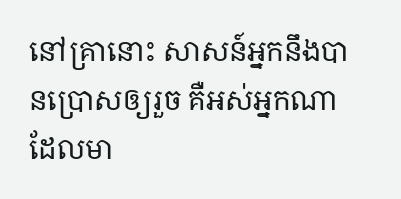នៅគ្រានោះ សាសន៍អ្នកនឹងបានប្រោសឲ្យរួច គឺអស់អ្នកណាដែលមា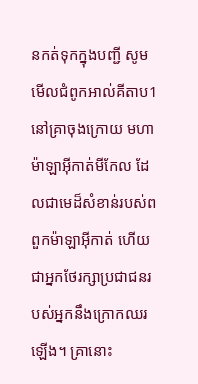នកត់ទុកក្នុងបញ្ជី សូមមើលជំពូកអាល់គីតាប1 នៅគ្រាចុងក្រោយ មហាម៉ាឡាអ៊ីកាត់មីកែល ដែលជាមេដ៏សំខាន់របស់ពពួកម៉ាឡាអ៊ីកាត់ ហើយជាអ្នកថែរក្សាប្រជាជនរបស់អ្នកនឹងក្រោកឈរឡើង។ គ្រានោះ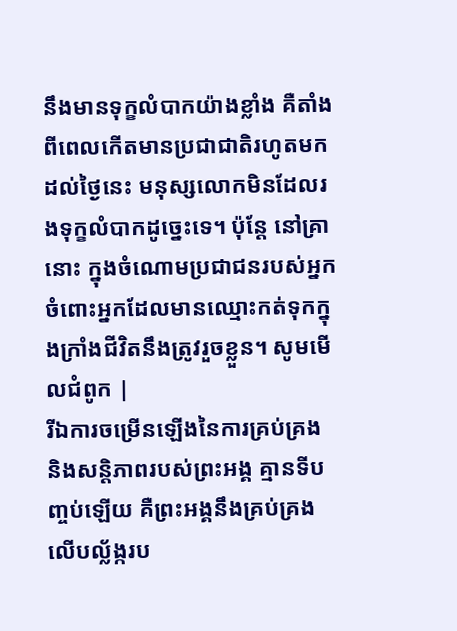នឹងមានទុក្ខលំបាកយ៉ាងខ្លាំង គឺតាំងពីពេលកើតមានប្រជាជាតិរហូតមកដល់ថ្ងៃនេះ មនុស្សលោកមិនដែលរងទុក្ខលំបាកដូច្នេះទេ។ ប៉ុន្តែ នៅគ្រានោះ ក្នុងចំណោមប្រជាជនរបស់អ្នក ចំពោះអ្នកដែលមានឈ្មោះកត់ទុកក្នុងក្រាំងជីវិតនឹងត្រូវរួចខ្លួន។ សូមមើលជំពូក |
រីឯការចម្រើនឡើងនៃការគ្រប់គ្រង និងសន្តិភាពរបស់ព្រះអង្គ គ្មានទីបញ្ចប់ឡើយ គឺព្រះអង្គនឹងគ្រប់គ្រងលើបល្ល័ង្ករប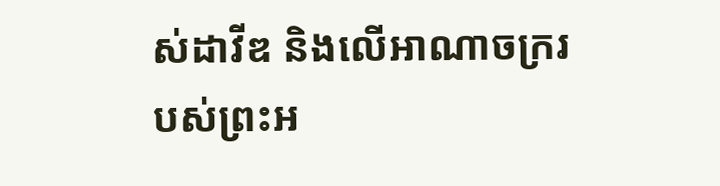ស់ដាវីឌ និងលើអាណាចក្ររបស់ព្រះអ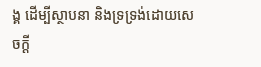ង្គ ដើម្បីស្ថាបនា និងទ្រទ្រង់ដោយសេចក្ដី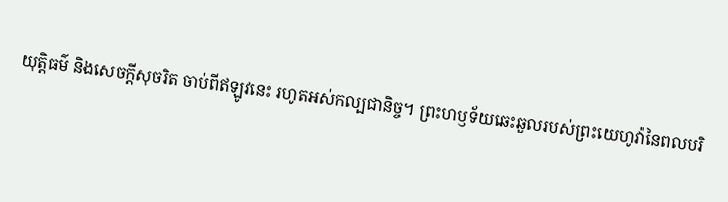យុត្តិធម៌ និងសេចក្ដីសុចរិត ចាប់ពីឥឡូវនេះ រហូតអស់កល្បជានិច្ច។ ព្រះហឫទ័យឆេះឆួលរបស់ព្រះយេហូវ៉ានៃពលបរិ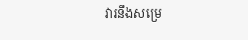វារនឹងសម្រេ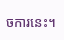ចការនេះ។